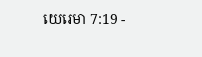យេរេមា 7:19 -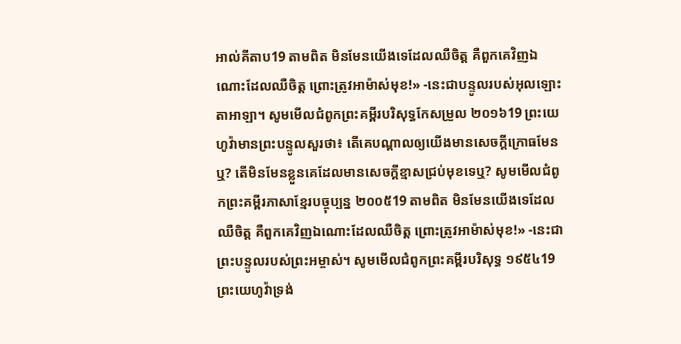អាល់គីតាប19 តាមពិត មិនមែនយើងទេដែលឈឺចិត្ត គឺពួកគេវិញឯណោះដែលឈឺចិត្ត ព្រោះត្រូវអាម៉ាស់មុខ!» -នេះជាបន្ទូលរបស់អុលឡោះតាអាឡា។ សូមមើលជំពូកព្រះគម្ពីរបរិសុទ្ធកែសម្រួល ២០១៦19 ព្រះយេហូវ៉ាមានព្រះបន្ទូលសួរថា៖ តើគេបណ្ដាលឲ្យយើងមានសេចក្ដីក្រោធមែនឬ? តើមិនមែនខ្លួនគេដែលមានសេចក្ដីខ្មាសជ្រប់មុខទេឬ? សូមមើលជំពូកព្រះគម្ពីរភាសាខ្មែរបច្ចុប្បន្ន ២០០៥19 តាមពិត មិនមែនយើងទេដែលឈឺចិត្ត គឺពួកគេវិញឯណោះដែលឈឺចិត្ត ព្រោះត្រូវអាម៉ាស់មុខ!» -នេះជាព្រះបន្ទូលរបស់ព្រះអម្ចាស់។ សូមមើលជំពូកព្រះគម្ពីរបរិសុទ្ធ ១៩៥៤19 ព្រះយេហូវ៉ាទ្រង់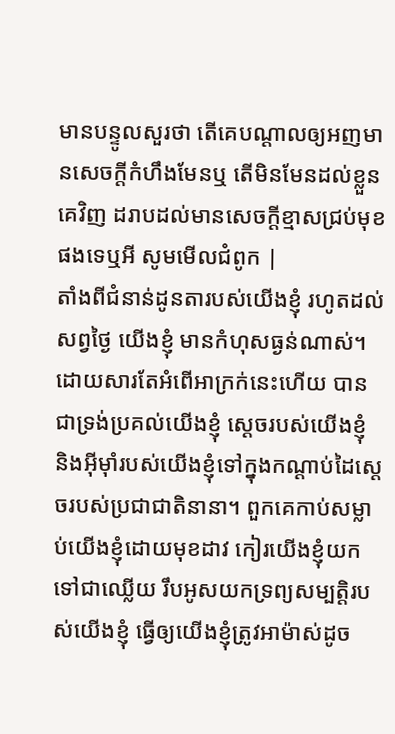មានបន្ទូលសួរថា តើគេបណ្តាលឲ្យអញមានសេចក្ដីកំហឹងមែនឬ តើមិនមែនដល់ខ្លួនគេវិញ ដរាបដល់មានសេចក្ដីខ្មាសជ្រប់មុខផងទេឬអី សូមមើលជំពូក |
តាំងពីជំនាន់ដូនតារបស់យើងខ្ញុំ រហូតដល់សព្វថ្ងៃ យើងខ្ញុំ មានកំហុសធ្ងន់ណាស់។ ដោយសារតែអំពើអាក្រក់នេះហើយ បានជាទ្រង់ប្រគល់យើងខ្ញុំ ស្ដេចរបស់យើងខ្ញុំ និងអ៊ីមុាំរបស់យើងខ្ញុំទៅក្នុងកណ្ដាប់ដៃស្ដេចរបស់ប្រជាជាតិនានា។ ពួកគេកាប់សម្លាប់យើងខ្ញុំដោយមុខដាវ កៀរយើងខ្ញុំយកទៅជាឈ្លើយ រឹបអូសយកទ្រព្យសម្បត្តិរបស់យើងខ្ញុំ ធ្វើឲ្យយើងខ្ញុំត្រូវអាម៉ាស់ដូច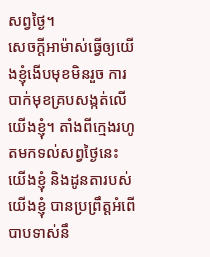សព្វថ្ងៃ។
សេចក្ដីអាម៉ាស់ធ្វើឲ្យយើងខ្ញុំងើបមុខមិនរួច ការបាក់មុខគ្របសង្កត់លើយើងខ្ញុំ។ តាំងពីក្មេងរហូតមកទល់សព្វថ្ងៃនេះ យើងខ្ញុំ និងដូនតារបស់យើងខ្ញុំ បានប្រព្រឹត្តអំពើបាបទាស់នឹ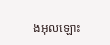ងអុលឡោះ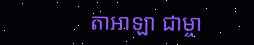តាអាឡា ជាម្ចា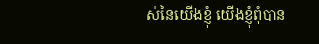ស់នៃយើងខ្ញុំ យើងខ្ញុំពុំបាន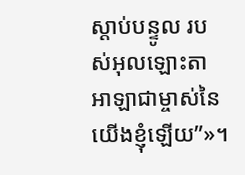ស្ដាប់បន្ទូល របស់អុលឡោះតាអាឡាជាម្ចាស់នៃយើងខ្ញុំឡើយ”»។